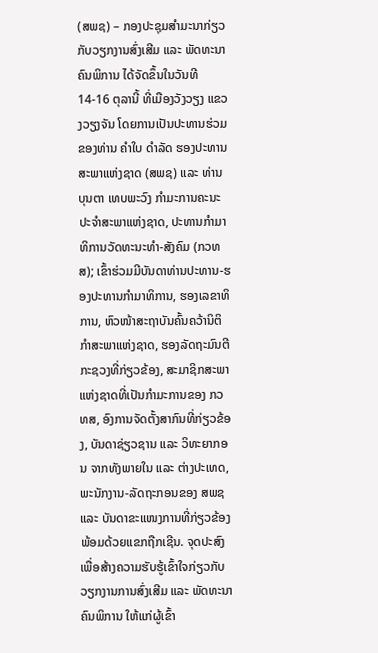(ສພຊ) – ກອງປະຊຸມສຳມະນາກ່ຽວກັບວຽກງານສົ່ງເສີມ ແລະ ພັດທະນາຄົນພິການ ໄດ້ຈັດຂຶ້ນໃນວັນທີ 14-16 ຕຸລານີ້ ທີ່ເມືອງວັງວຽງ ແຂວງວຽງຈັນ ໂດຍການເປັນປະທານຮ່ວມຂອງທ່ານ ຄຳໃບ ດຳລັດ ຮອງປະທານສະພາແຫ່ງຊາດ (ສພຊ) ແລະ ທ່ານ ບຸນຕາ ເທບພະວົງ ກໍາມະການຄະນະປະຈໍາສະພາແຫ່ງຊາດ, ປະທານກໍາມາທິການວັດທະນະທໍາ-ສັງຄົມ (ກວທສ); ເຂົ້າຮ່ວມມີບັນດາທ່ານປະທານ-ຮອງປະທານກຳມາທິການ, ຮອງເລຂາທິການ, ຫົວໜ້າສະຖາບັນຄົ້ນຄວ້ານິຕິກຳສະພາແຫ່ງຊາດ, ຮອງລັດຖະມົນຕີກະຊວງທີ່ກ່ຽວຂ້ອງ, ສະມາຊິກສະພາແຫ່ງຊາດທີ່ເປັນກໍາມະການຂອງ ກວທສ, ອົງການຈັດຕັ້ງສາກົນທີ່ກ່ຽວຂ້ອງ, ບັນດາຊ່ຽວຊານ ແລະ ວິທະຍາກອນ ຈາກທັງພາຍໃນ ແລະ ຕ່າງປະເທດ, ພະນັກງານ-ລັດຖະກອນຂອງ ສພຊ ແລະ ບັນດາຂະແໜງການທີ່ກ່ຽວຂ້ອງ ພ້ອມດ້ວຍແຂກຖືກເຊີນ. ຈຸດປະສົງເພື່ອສ້າງຄວາມຮັບຮູ້ເຂົ້າໃຈກ່ຽວກັບວຽກງານການສົ່ງເສີມ ແລະ ພັດທະນາຄົນພິການ ໃຫ້ແກ່ຜູ້ເຂົ້າ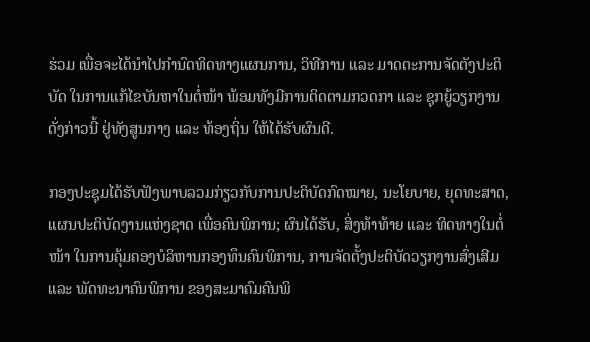ຮ່ວມ ເພື່ອຈະໄດ້ນໍາໄປກໍານົດທິດທາງແຜນການ, ວິທີການ ແລະ ມາດຕະການຈັດຕັງປະຕິບັດ ໃນການແກ້ໄຂບັນຫາໃນຕໍ່ໜ້າ ພ້ອມທັງມີການຕິດຕາມກວດກາ ແລະ ຊຸກຍູ້ວຽກງານດັ່ງກ່າວນີ້ ຢູ່ທັງສູນກາງ ແລະ ທ້ອງຖິ່ນ ໃຫ້ໄດ້ຮັບຜົນດີ.

ກອງປະຊຸມໄດ້ຮັບຟັງພາບລວມກ່ຽວກັບການປະຕິບັດກົດໝາຍ, ນະໂຍບາຍ, ຍຸດທະສາດ, ແຜນປະຕິບັດງານແຫ່ງຊາດ ເພື່ອຄົນພິການ; ຜົນໄດ້ຮັບ, ສິ່ງທ້າທ້າຍ ແລະ ທິດທາງໃນຕໍ່ໜ້າ ໃນການຄຸ້ມຄອງບໍລິຫານກອງທຶນຄົນພິການ, ການຈັດຕັ້ງປະຕິບັດວຽກງານສົ່ງເສີມ ແລະ ພັດທະນາຄົນພິການ ຂອງສະມາຄົມຄົນພິ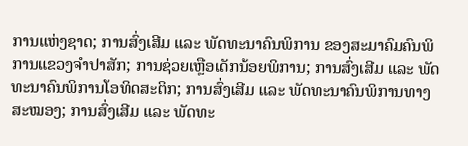ການແຫ່ງຊາດ; ການສົ່ງເສີມ ແລະ ພັດທະນາຄົນພິການ ຂອງສະມາຄົມຄົນພິການແຂວງຈຳປາສັກ; ການຊ່ວຍເຫຼືອເດັກນ້ອຍພິການ; ການສົ່ງເສີມ ແລະ ພັດທະນາຄົນພິການໂອທິດສະຕິກ; ການສົ່ງເສີມ ແລະ ພັດທະນາຄົນພິການທາງສະໝອງ; ການສົ່ງເສີມ ແລະ ພັດທະ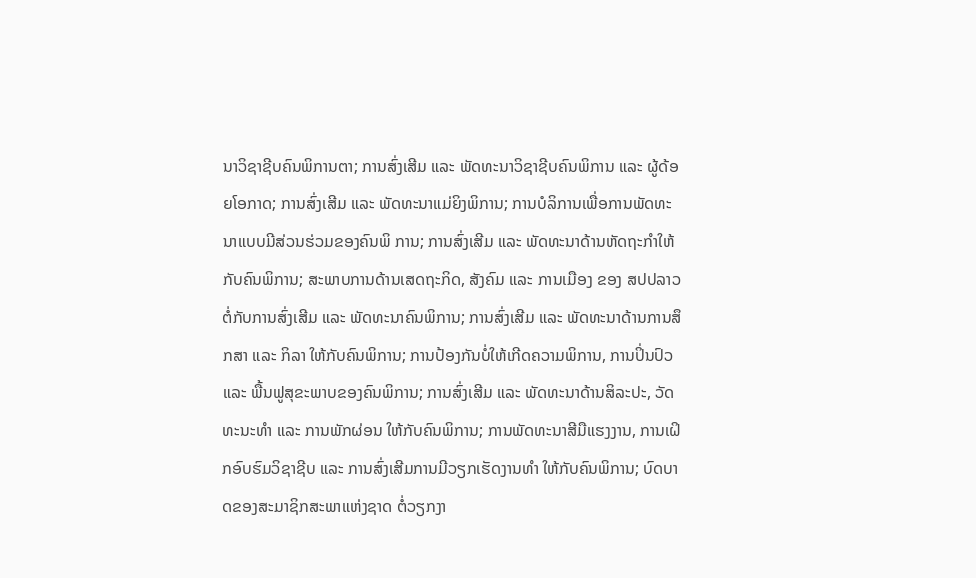ນາວິຊາຊີບຄົນພິການຕາ; ການສົ່ງເສີມ ແລະ ພັດທະນາວິຊາຊີບຄົນພິການ ແລະ ຜູ້ດ້ອຍໂອກາດ; ການສົ່ງເສີມ ແລະ ພັດທະນາແມ່ຍິງພິການ; ການບໍລິການເພື່ອການພັດທະນາແບບມີສ່ວນຮ່ວມຂອງຄົນພິ ການ; ການສົ່ງເສີມ ແລະ ພັດທະນາດ້ານຫັດຖະກຳໃຫ້ກັບຄົນພິການ; ສະພາບການດ້ານເສດຖະກິດ, ສັງຄົມ ແລະ ການເມືອງ ຂອງ ສປປລາວ ຕໍ່ກັບການສົ່ງເສີມ ແລະ ພັດທະນາຄົນພິການ; ການສົ່ງເສີມ ແລະ ພັດທະນາດ້ານການສຶກສາ ແລະ ກິລາ ໃຫ້ກັບຄົນພິການ; ການປ້ອງກັນບໍ່ໃຫ້ເກີດຄວາມພິການ, ການປິ່ນປົວ ແລະ ພື້ນຟູສຸຂະພາບຂອງຄົນພິການ; ການສົ່ງເສີມ ແລະ ພັດທະນາດ້ານສິລະປະ, ວັດທະນະທຳ ແລະ ການພັກຜ່ອນ ໃຫ້ກັບຄົນພິການ; ການພັດທະນາສີມືແຮງງານ, ການເຝິກອົບຮົມວິຊາຊີບ ແລະ ການສົ່ງເສີມການມີວຽກເຮັດງານທໍາ ໃຫ້ກັບຄົນພິການ; ບົດບາດຂອງສະມາຊິກສະພາແຫ່ງຊາດ ຕໍ່ວຽກງາ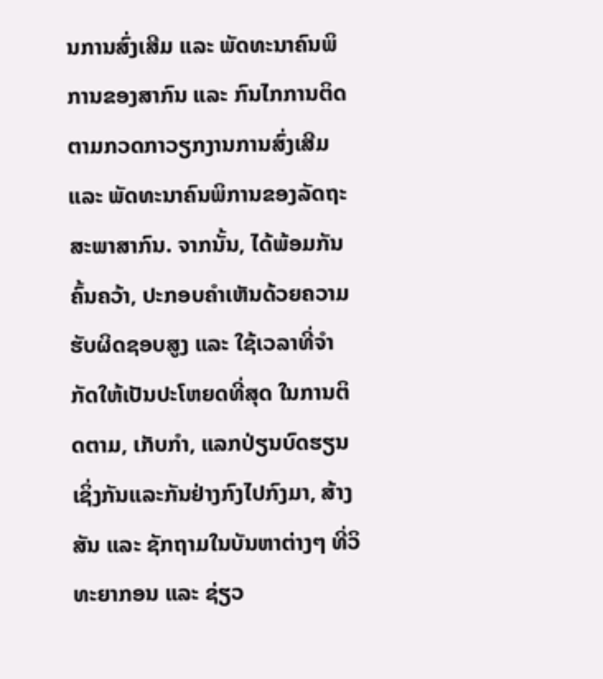ນການສົ່ງເສີມ ແລະ ພັດທະນາຄົນພິການຂອງສາກົນ ແລະ ກົນໄກການຕິດຕາມກວດກາວຽກງານການສົ່ງເສີມ ແລະ ພັດທະນາຄົນພິການຂອງລັດຖະສະພາສາກົນ. ຈາກນັ້ນ, ໄດ້ພ້ອມກັນຄົ້ນຄວ້າ, ປະກອບຄໍາເຫັນດ້ວຍຄວາມຮັບຜິດຊອບສູງ ແລະ ໃຊ້ເວລາທີ່ຈຳກັດໃຫ້ເປັນປະໂຫຍດທີ່ສຸດ ໃນການຕິດຕາມ, ເກັບກຳ, ແລກປ່ຽນບົດຮຽນເຊິ່ງກັນແລະກັນຢ່າງກົງໄປກົງມາ, ສ້າງສັນ ແລະ ຊັກຖາມໃນບັນຫາຕ່າງໆ ທີ່ວິທະຍາກອນ ແລະ ຊ່ຽວ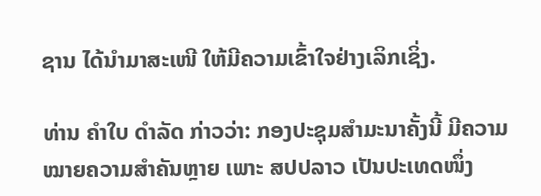ຊານ ໄດ້ນຳມາສະເໜີ ໃຫ້ມີຄວາມເຂົ້າໃຈຢ່າງເລິກເຊິ່ງ.

ທ່ານ ຄຳໃບ ດຳລັດ ກ່າວວ່າ: ກອງປະຊຸມສຳມະນາຄັ້ງນີ້ ມີຄວາມໝາຍຄວາມສຳຄັນຫຼາຍ ເພາະ ສປປລາວ ເປັນປະເທດໜຶ່ງ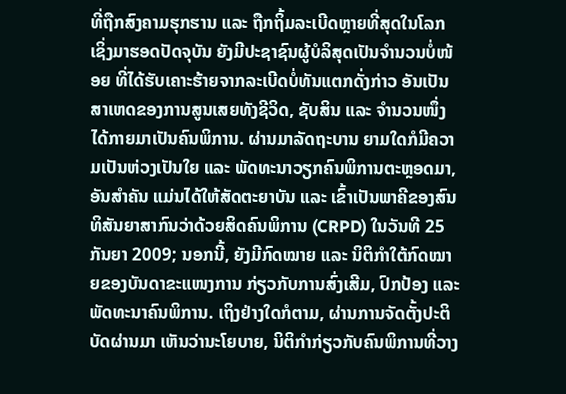ທີ່ຖືກສົງຄາມຮຸກຮານ ແລະ ຖືກຖິ້ມລະເບີດຫຼາຍທີ່ສຸດໃນໂລກ ເຊິ່ງມາຮອດປັດຈຸບັນ ຍັງມີປະຊາຊົນຜູ້ບໍລິສຸດເປັນຈໍານວນບໍ່ໜ້ອຍ ທີ່ໄດ້ຮັບເຄາະຮ້າຍຈາກລະເບີດບໍ່ທັນແຕກດັ່ງກ່າວ ອັນເປັນສາເຫດຂອງການສູນເສຍທັງຊີວິດ, ຊັບສິນ ແລະ ຈໍານວນໜຶ່ງໄດ້ກາຍມາເປັນຄົນພິການ. ຜ່ານມາລັດຖະບານ ຍາມໃດກໍມີຄວາມເປັນຫ່ວງເປັນໃຍ ແລະ ພັດທະນາວຽກຄົນພິການຕະຫຼອດມາ, ອັນສໍາຄັນ ແມ່ນໄດ້ໃຫ້ສັດຕະຍາບັນ ແລະ ເຂົ້າເປັນພາຄີຂອງສົນທິສັນຍາສາກົນວ່າດ້ວຍສິດຄົນພິການ (CRPD) ໃນວັນທີ 25 ກັນຍາ 2009; ນອກນີ້, ຍັງມີກົດໝາຍ ແລະ ນິຕິກຳໃຕ້ກົດໝາຍຂອງບັນດາຂະແໜງການ ກ່ຽວກັບການສົ່ງເສີມ, ປົກປ້ອງ ແລະ ພັດທະນາຄົນພິການ. ເຖິງຢ່າງໃດກໍຕາມ, ຜ່ານການຈັດຕັ້ງປະຕິບັດຜ່ານມາ ເຫັນວ່ານະໂຍບາຍ, ນິຕິກຳກ່ຽວກັບຄົນພິການທີ່ວາງ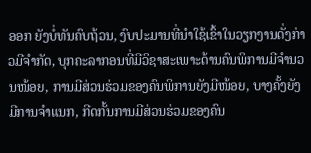ອອກ ຍັງບໍ່ທັນຄົບຖ້ວນ, ງົບປະມານທີ່ນໍາໃຊ້ເຂົ້າໃນວຽກງານດັ່ງກ່າວມີຈຳກັດ, ບຸກຄະລາກອນທີ່ມີວິຊາສະເພາະດ້ານຄົນພິການມີຈໍານວນໜ້ອຍ, ການມີສ່ວນຮ່ວມຂອງຄົນພິການຍັງມີໜ້ອຍ, ບາງຄັ້ງຍັງມີການຈໍາແນກ, ກີດກັ້ນການມີສ່ວນຮ່ວມຂອງຄົນ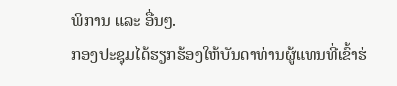ພິການ ແລະ ອື່ນໆ.
ກອງປະຊຸມໄດ້ຮຽກຮ້ອງໃຫ້ບັນດາທ່ານຜູ້ແທນທີ່ເຂົ້າຮ່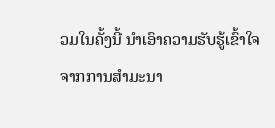ວມໃນຄັ້ງນີ້ ນໍາເອົາຄວາມຮັບຮູ້ເຂົ້າໃຈຈາກການສໍາມະນາ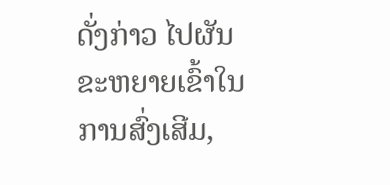ດັ່ງກ່າວ ໄປຜັນຂະຫຍາຍເຂົ້າໃນການສົ່ງເສີມ,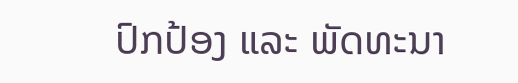ປົກປ້ອງ ແລະ ພັດທະນາ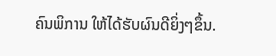ຄົນພິການ ໃຫ້ໄດ້ຮັບຜົນດີຍິ່ງໆຂຶ້ນ.